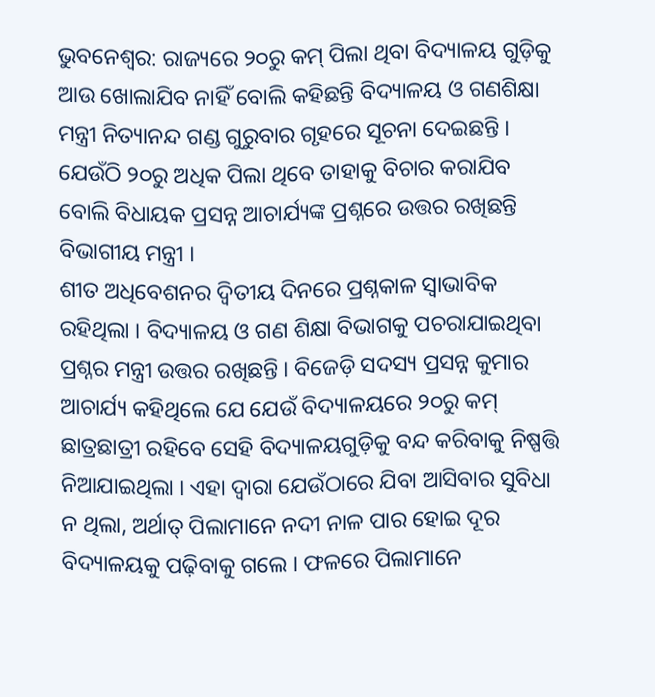ଭୁବନେଶ୍ୱର: ରାଜ୍ୟରେ ୨୦ରୁ କମ୍ ପିଲା ଥିବା ବିଦ୍ୟାଳୟ ଗୁଡ଼ିକୁ ଆଉ ଖୋଲାଯିବ ନାହିଁ ବୋଲି କହିଛନ୍ତି ବିଦ୍ୟାଳୟ ଓ ଗଣଶିକ୍ଷା ମନ୍ତ୍ରୀ ନିତ୍ୟାନନ୍ଦ ଗଣ୍ଡ ଗୁରୁବାର ଗୃହରେ ସୂଚନା ଦେଇଛନ୍ତି । ଯେଉଁଠି ୨୦ରୁ ଅଧିକ ପିଲା ଥିବେ ତାହାକୁ ବିଚାର କରାଯିବ ବୋଲି ବିଧାୟକ ପ୍ରସନ୍ନ ଆଚାର୍ଯ୍ୟଙ୍କ ପ୍ରଶ୍ନରେ ଉତ୍ତର ରଖିଛନ୍ତି ବିଭାଗୀୟ ମନ୍ତ୍ରୀ ।
ଶୀତ ଅଧିବେଶନର ଦ୍ୱିତୀୟ ଦିନରେ ପ୍ରଶ୍ନକାଳ ସ୍ୱାଭାବିକ ରହିଥିଲା । ବିଦ୍ୟାଳୟ ଓ ଗଣ ଶିକ୍ଷା ବିଭାଗକୁ ପଚରାଯାଇଥିବା ପ୍ରଶ୍ନର ମନ୍ତ୍ରୀ ଉତ୍ତର ରଖିଛନ୍ତି । ବିଜେଡ଼ି ସଦସ୍ୟ ପ୍ରସନ୍ନ କୁମାର ଆଚାର୍ଯ୍ୟ କହିଥିଲେ ଯେ ଯେଉଁ ବିଦ୍ୟାଳୟରେ ୨୦ରୁ କମ୍ ଛାତ୍ରଛାତ୍ରୀ ରହିବେ ସେହି ବିଦ୍ୟାଳୟଗୁଡ଼ିକୁ ବନ୍ଦ କରିବାକୁ ନିଷ୍ପତ୍ତି ନିଆଯାଇଥିଲା । ଏହା ଦ୍ୱାରା ଯେଉଁଠାରେ ଯିବା ଆସିବାର ସୁବିଧା ନ ଥିଲା, ଅର୍ଥାତ୍ ପିଲାମାନେ ନଦୀ ନାଳ ପାର ହୋଇ ଦୂର ବିଦ୍ୟାଳୟକୁ ପଢ଼ିବାକୁ ଗଲେ । ଫଳରେ ପିଲାମାନେ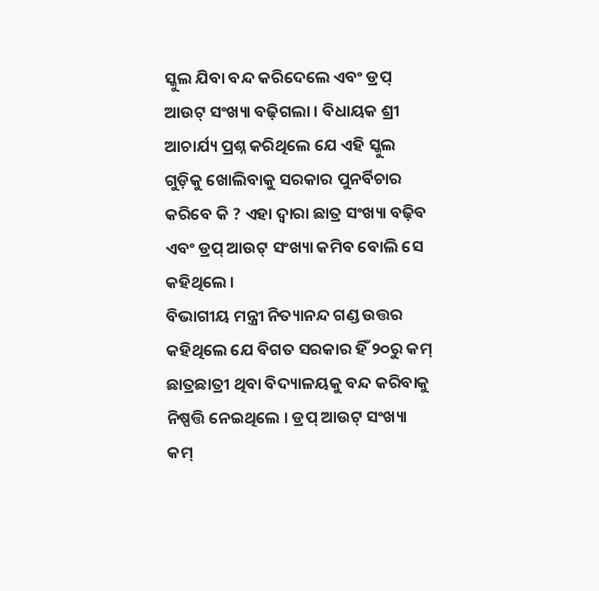ସ୍କୁଲ ଯିବା ବନ୍ଦ କରିଦେଲେ ଏବଂ ଡ୍ରପ୍ ଆଉଟ୍ ସଂଖ୍ୟା ବଢ଼ିଗଲା । ବିଧାୟକ ଶ୍ରୀ ଆଚାର୍ଯ୍ୟ ପ୍ରଶ୍ନ କରିଥିଲେ ଯେ ଏହି ସ୍କୁଲ ଗୁଡ଼ିକୁ ଖୋଲିବାକୁ ସରକାର ପୁନର୍ବିଚାର କରିବେ କି ? ଏହା ଦ୍ୱାରା ଛାତ୍ର ସଂଖ୍ୟା ବଢ଼ିବ ଏବଂ ଡ୍ରପ୍ ଆଉଟ୍ ସଂଖ୍ୟା କମିବ ବୋଲି ସେ କହିଥିଲେ ।
ବିଭାଗୀୟ ମନ୍ତ୍ରୀ ନିତ୍ୟାନନ୍ଦ ଗଣ୍ଡ ଉତ୍ତର କହିଥିଲେ ଯେ ବିଗତ ସରକାର ହିଁ ୨୦ରୁ କମ୍ ଛାତ୍ରଛାତ୍ରୀ ଥିବା ବିଦ୍ୟାଳୟକୁ ବନ୍ଦ କରିବାକୁ ନିଷ୍ପତ୍ତି ନେଇଥିଲେ । ଡ୍ରପ୍ ଆଉଟ୍ ସଂଖ୍ୟା କମ୍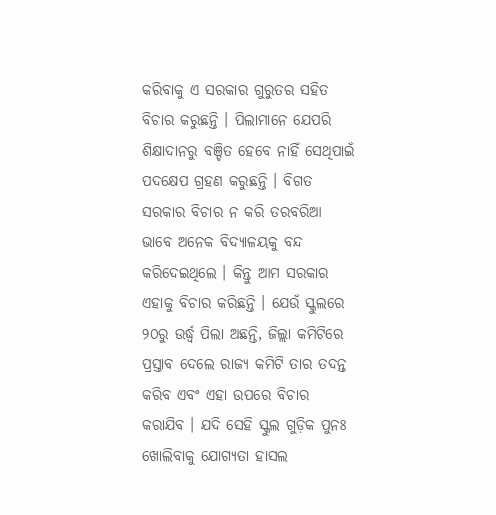କରିବାକୁ ଏ ସରକାର ଗୁରୁତର ସହିତ ବିଚାର କରୁଛନ୍ତି । ପିଲାମାନେ ଯେପରି ଶିକ୍ଷାଦାନରୁ ବଞ୍ଚିତ ହେବେ ନାହିଁ ସେଥିପାଇଁ ପଦକ୍ଷେପ ଗ୍ରହଣ କରୁଛନ୍ତି । ବିଗତ ସରକାର ବିଚାର ନ କରି ତରବରିଆ ଭାବେ ଅନେକ ବିଦ୍ୟାଳୟକୁ ବନ୍ଦ କରିଦେଇଥିଲେ । କିନ୍ତୁ ଆମ ସରକାର ଏହାକୁ ବିଚାର କରିଛନ୍ତି । ଯେଉଁ ସ୍କୁଲରେ ୨୦ରୁ ଉର୍ଦ୍ଧ୍ୱ ପିଲା ଅଛନ୍ତି, ଜିଲ୍ଲା କମିଟିରେ ପ୍ରସ୍ତାବ ଦେଲେ ରାଜ୍ୟ କମିଟି ତାର ତଦନ୍ତ କରିବ ଏବଂ ଏହା ଉପରେ ବିଚାର କରାଯିବ । ଯଦି ସେହି ସ୍କୁଲ ଗୁଡ଼ିକ ପୁନଃ ଖୋଲିବାକୁ ଯୋଗ୍ୟତା ହାସଲ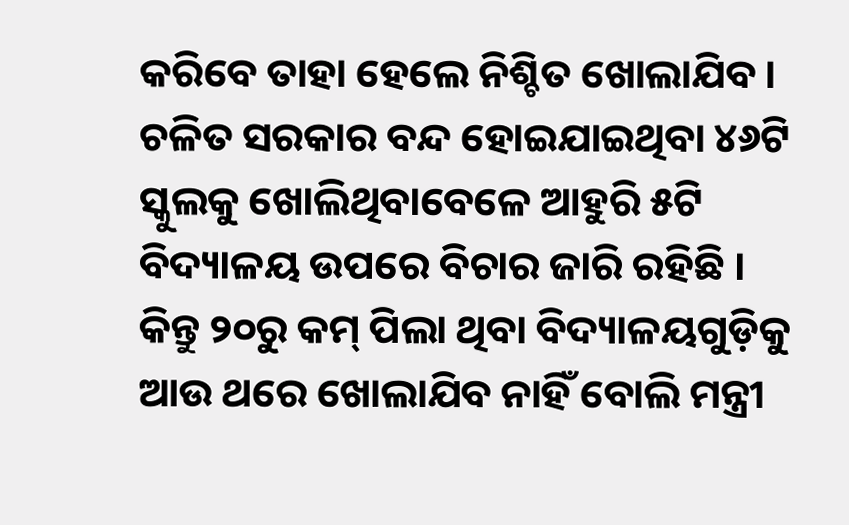କରିବେ ତାହା ହେଲେ ନିଶ୍ଚିତ ଖୋଲାଯିବ । ଚଳିତ ସରକାର ବନ୍ଦ ହୋଇଯାଇଥିବା ୪୬ଟି ସ୍କୁଲକୁ ଖୋଲିଥିବାବେଳେ ଆହୁରି ୫ଟି ବିଦ୍ୟାଳୟ ଉପରେ ବିଚାର ଜାରି ରହିଛି । କିନ୍ତୁ ୨୦ରୁ କମ୍ ପିଲା ଥିବା ବିଦ୍ୟାଳୟଗୁଡ଼ିକୁ ଆଉ ଥରେ ଖୋଲାଯିବ ନାହିଁ ବୋଲି ମନ୍ତ୍ରୀ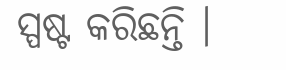ସ୍ପଷ୍ଟ କରିଛନ୍ତି ।